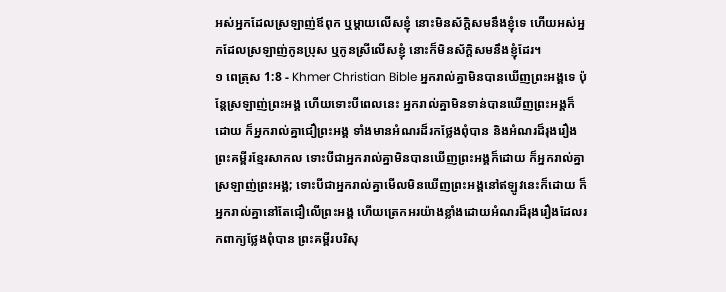អស់អ្នកដែលស្រឡាញ់ឪពុក ឬម្ដាយលើសខ្ញុំ នោះមិនស័ក្តិសមនឹងខ្ញុំទេ ហើយអស់អ្នកដែលស្រឡាញ់កូនប្រុស ឬកូនស្រីលើសខ្ញុំ នោះក៏មិនស័ក្តិសមនឹងខ្ញុំដែរ។
១ ពេត្រុស 1:8 - Khmer Christian Bible អ្នករាល់គ្នាមិនបានឃើញព្រះអង្គទេ ប៉ុន្ដែស្រឡាញ់ព្រះអង្គ ហើយទោះបីពេលនេះ អ្នករាល់គ្នាមិនទាន់បានឃើញព្រះអង្គក៏ដោយ ក៏អ្នករាល់គ្នាជឿព្រះអង្គ ទាំងមានអំណរដ៏រកថ្លែងពុំបាន និងអំណរដ៏រុងរឿង ព្រះគម្ពីរខ្មែរសាកល ទោះបីជាអ្នករាល់គ្នាមិនបានឃើញព្រះអង្គក៏ដោយ ក៏អ្នករាល់គ្នាស្រឡាញ់ព្រះអង្គ; ទោះបីជាអ្នករាល់គ្នាមើលមិនឃើញព្រះអង្គនៅឥឡូវនេះក៏ដោយ ក៏អ្នករាល់គ្នានៅតែជឿលើព្រះអង្គ ហើយត្រេកអរយ៉ាងខ្លាំងដោយអំណរដ៏រុងរឿងដែលរកពាក្យថ្លែងពុំបាន ព្រះគម្ពីរបរិសុ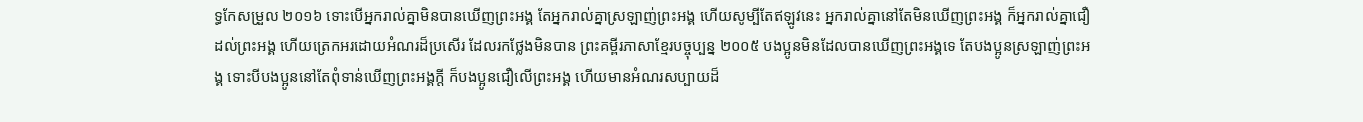ទ្ធកែសម្រួល ២០១៦ ទោះបើអ្នករាល់គ្នាមិនបានឃើញព្រះអង្គ តែអ្នករាល់គ្នាស្រឡាញ់ព្រះអង្គ ហើយសូម្បីតែឥឡូវនេះ អ្នករាល់គ្នានៅតែមិនឃើញព្រះអង្គ ក៏អ្នករាល់គ្នាជឿដល់ព្រះអង្គ ហើយត្រេកអរដោយអំណរដ៏ប្រសើរ ដែលរកថ្លែងមិនបាន ព្រះគម្ពីរភាសាខ្មែរបច្ចុប្បន្ន ២០០៥ បងប្អូនមិនដែលបានឃើញព្រះអង្គទេ តែបងប្អូនស្រឡាញ់ព្រះអង្គ ទោះបីបងប្អូននៅតែពុំទាន់ឃើញព្រះអង្គក្ដី ក៏បងប្អូនជឿលើព្រះអង្គ ហើយមានអំណរសប្បាយដ៏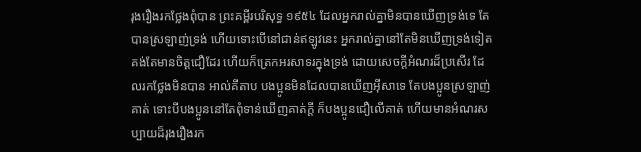រុងរឿងរកថ្លែងពុំបាន ព្រះគម្ពីរបរិសុទ្ធ ១៩៥៤ ដែលអ្នករាល់គ្នាមិនបានឃើញទ្រង់ទេ តែបានស្រឡាញ់ទ្រង់ ហើយទោះបើនៅជាន់ឥឡូវនេះ អ្នករាល់គ្នានៅតែមិនឃើញទ្រង់ទៀត គង់តែមានចិត្តជឿដែរ ហើយក៏ត្រេកអរសាទរក្នុងទ្រង់ ដោយសេចក្ដីអំណរដ៏ប្រសើរ ដែលរកថ្លែងមិនបាន អាល់គីតាប បងប្អូនមិនដែលបានឃើញអ៊ីសាទេ តែបងប្អូនស្រឡាញ់គាត់ ទោះបីបងប្អូននៅតែពុំទាន់ឃើញគាត់ក្ដី ក៏បងប្អូនជឿលើគាត់ ហើយមានអំណរសប្បាយដ៏រុងរឿងរក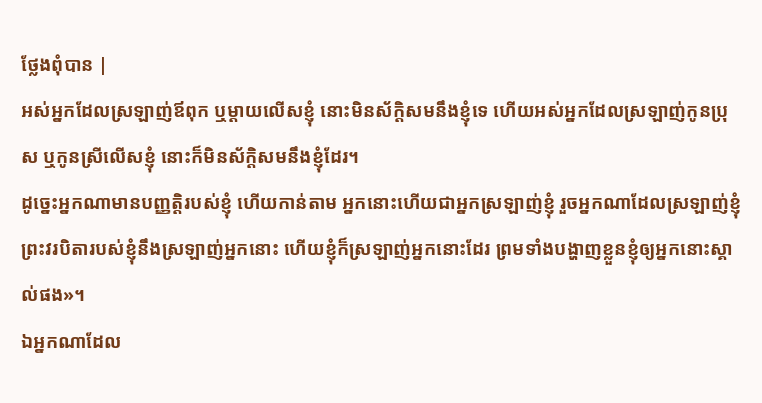ថ្លែងពុំបាន |
អស់អ្នកដែលស្រឡាញ់ឪពុក ឬម្ដាយលើសខ្ញុំ នោះមិនស័ក្តិសមនឹងខ្ញុំទេ ហើយអស់អ្នកដែលស្រឡាញ់កូនប្រុស ឬកូនស្រីលើសខ្ញុំ នោះក៏មិនស័ក្តិសមនឹងខ្ញុំដែរ។
ដូច្នេះអ្នកណាមានបញ្ញត្ដិរបស់ខ្ញុំ ហើយកាន់តាម អ្នកនោះហើយជាអ្នកស្រឡាញ់ខ្ញុំ រួចអ្នកណាដែលស្រឡាញ់ខ្ញុំ ព្រះវរបិតារបស់ខ្ញុំនឹងស្រឡាញ់អ្នកនោះ ហើយខ្ញុំក៏ស្រឡាញ់អ្នកនោះដែរ ព្រមទាំងបង្ហាញខ្លួនខ្ញុំឲ្យអ្នកនោះស្គាល់ផង»។
ឯអ្នកណាដែល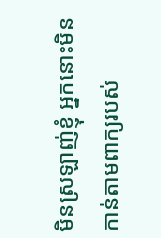មិនស្រឡាញ់ខ្ញុំ អ្នកនោះមិនកាន់តាមពាក្យរបស់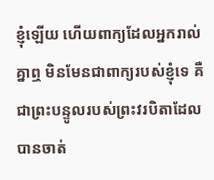ខ្ញុំឡើយ ហើយពាក្យដែលអ្នករាល់គ្នាឮ មិនមែនជាពាក្យរបស់ខ្ញុំទេ គឺជាព្រះបន្ទូលរបស់ព្រះវរបិតាដែលបានចាត់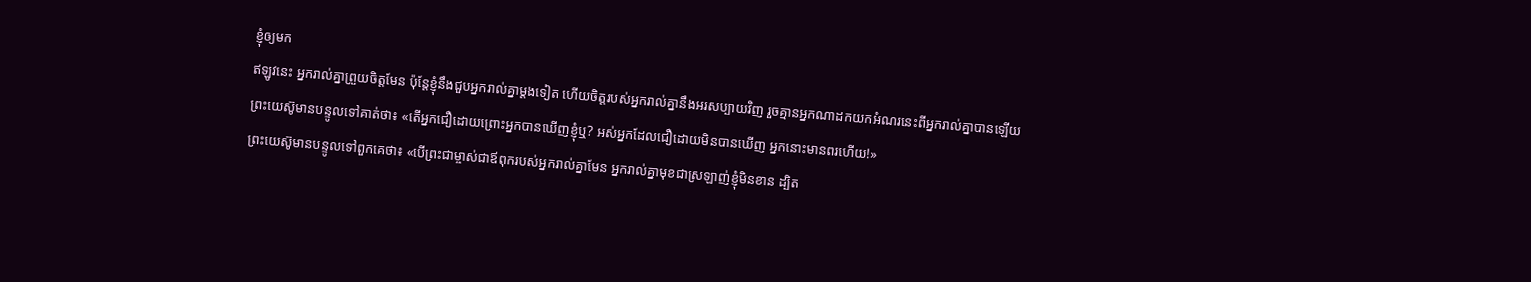ខ្ញុំឲ្យមក
ឥឡូវនេះ អ្នករាល់គ្នាព្រួយចិត្ដមែន ប៉ុន្ដែខ្ញុំនឹងជួបអ្នករាល់គ្នាម្តងទៀត ហើយចិត្តរបស់អ្នករាល់គ្នានឹងអរសប្បាយវិញ រួចគ្មានអ្នកណាដកយកអំណរនេះពីអ្នករាល់គ្នាបានឡើយ
ព្រះយេស៊ូមានបន្ទូលទៅគាត់ថា៖ «តើអ្នកជឿដោយព្រោះអ្នកបានឃើញខ្ញុំឬ? អស់អ្នកដែលជឿដោយមិនបានឃើញ អ្នកនោះមានពរហើយ!»
ព្រះយេស៊ូមានបន្ទូលទៅពួកគេថា៖ «បើព្រះជាម្ចាស់ជាឪពុករបស់អ្នករាល់គ្នាមែន អ្នករាល់គ្នាមុខជាស្រឡាញ់ខ្ញុំមិនខាន ដ្បិត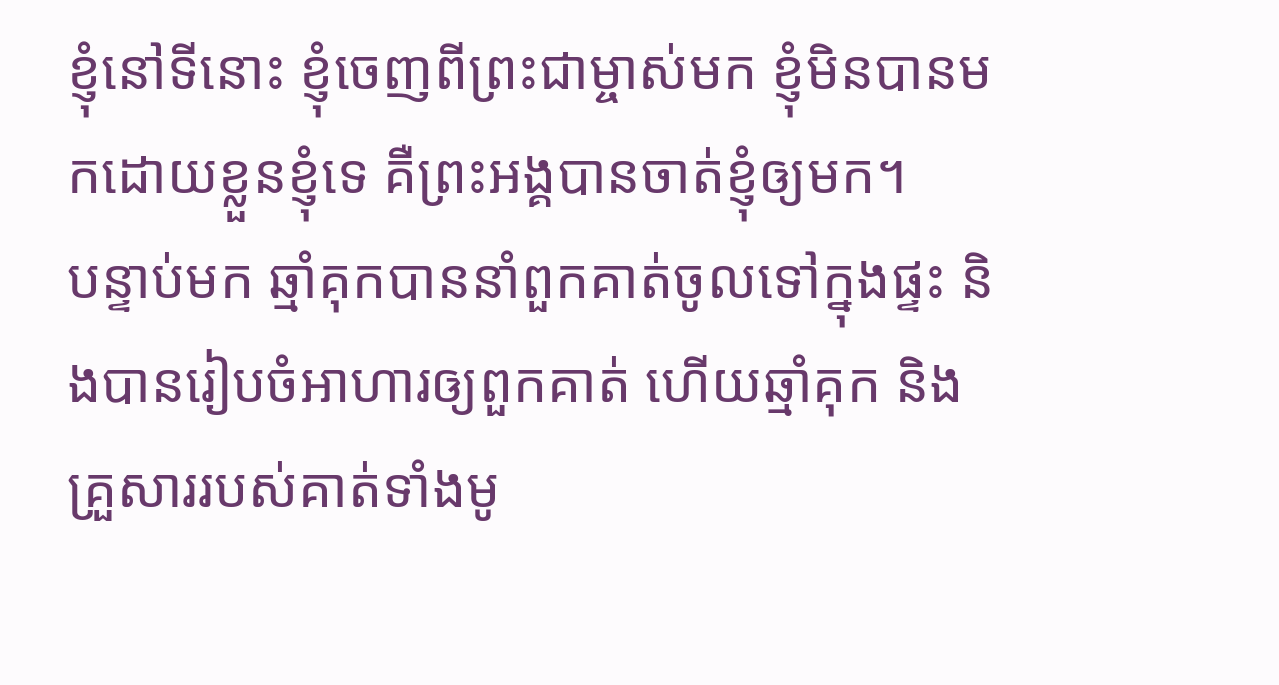ខ្ញុំនៅទីនោះ ខ្ញុំចេញពីព្រះជាម្ចាស់មក ខ្ញុំមិនបានមកដោយខ្លួនខ្ញុំទេ គឺព្រះអង្គបានចាត់ខ្ញុំឲ្យមក។
បន្ទាប់មក ឆ្មាំគុកបាននាំពួកគាត់ចូលទៅក្នុងផ្ទះ និងបានរៀបចំអាហារឲ្យពួកគាត់ ហើយឆ្មាំគុក និងគ្រួសាររបស់គាត់ទាំងមូ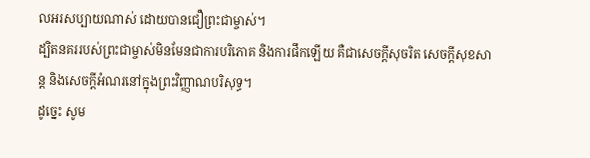លអរសប្បាយណាស់ ដោយបានជឿព្រះជាម្ចាស់។
ដ្បិតនគររបស់ព្រះជាម្ចាស់មិនមែនជាការបរិភោគ និងការផឹកឡើយ គឺជាសេចក្ដីសុចរិត សេចក្ដីសុខសាន្ត និងសេចក្ដីអំណរនៅក្នុងព្រះវិញ្ញាណបរិសុទ្ធ។
ដូច្នេះ សូម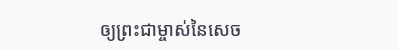ឲ្យព្រះជាម្ចាស់នៃសេច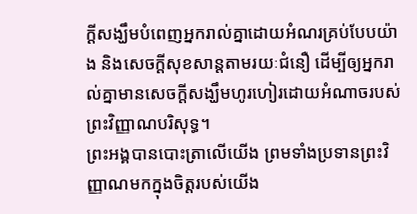ក្ដីសង្ឃឹមបំពេញអ្នករាល់គ្នាដោយអំណរគ្រប់បែបយ៉ាង និងសេចក្ដីសុខសាន្តតាមរយៈជំនឿ ដើម្បីឲ្យអ្នករាល់គ្នាមានសេចក្ដីសង្ឃឹមហូរហៀរដោយអំណាចរបស់ព្រះវិញ្ញាណបរិសុទ្ធ។
ព្រះអង្គបានបោះត្រាលើយើង ព្រមទាំងប្រទានព្រះវិញ្ញាណមកក្នុងចិត្ដរបស់យើង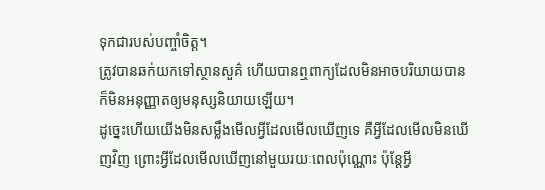ទុកជារបស់បញ្ចាំចិត្ដ។
ត្រូវបានឆក់យកទៅស្ថានសួគ៌ ហើយបានឮពាក្យដែលមិនអាចបរិយាយបាន ក៏មិនអនុញ្ញាតឲ្យមនុស្សនិយាយឡើយ។
ដូច្នេះហើយយើងមិនសម្លឹងមើលអ្វីដែលមើលឃើញទេ គឺអ្វីដែលមើលមិនឃើញវិញ ព្រោះអ្វីដែលមើលឃើញនៅមួយរយៈពេលប៉ុណ្ណោះ ប៉ុន្ដែអ្វី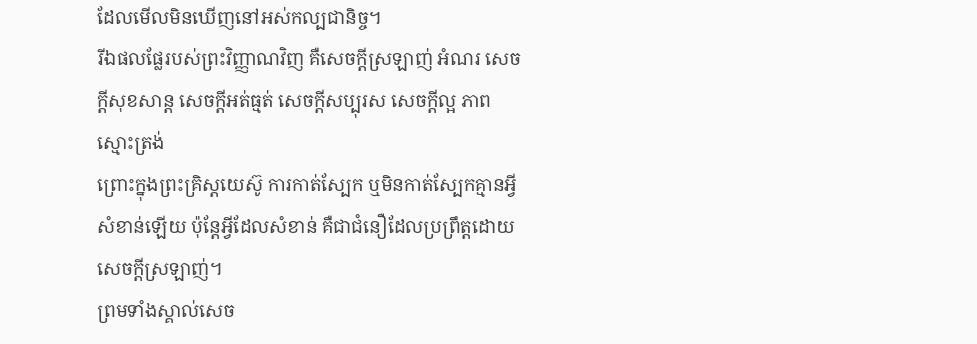ដែលមើលមិនឃើញនៅអស់កល្បជានិច្ច។
រីឯផលផ្លែរបស់ព្រះវិញ្ញាណវិញ គឺសេចក្ដីស្រឡាញ់ អំណរ សេចក្ដីសុខសាន្ដ សេចក្ដីអត់ធ្មត់ សេចក្ដីសប្បុរស សេចក្តីល្អ ភាពស្មោះត្រង់
ព្រោះក្នុងព្រះគ្រិស្ដយេស៊ូ ការកាត់ស្បែក ឬមិនកាត់ស្បែកគ្មានអ្វីសំខាន់ឡើយ ប៉ុន្តែអ្វីដែលសំខាន់ គឺជាជំនឿដែលប្រពឹ្រត្ដដោយសេចក្ដីស្រឡាញ់។
ព្រមទាំងស្គាល់សេច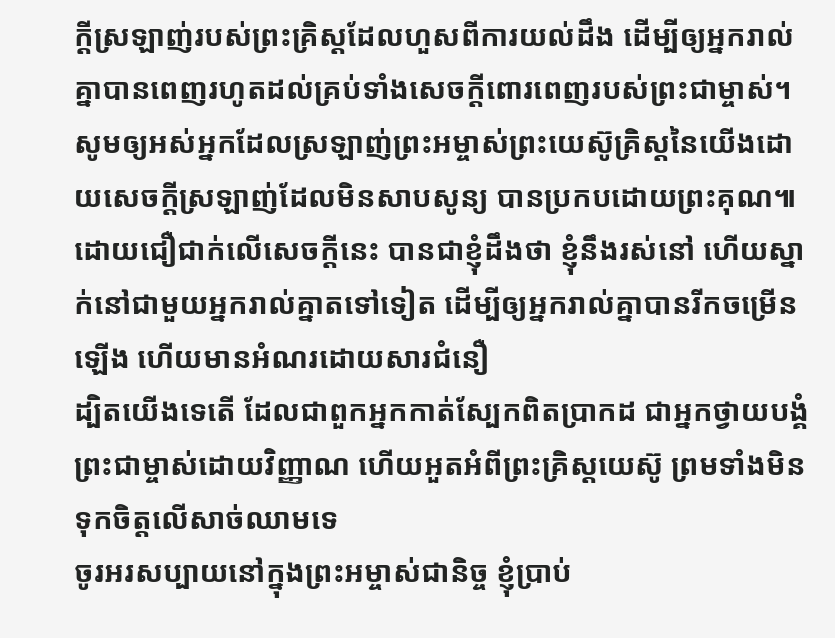ក្ដីស្រឡាញ់របស់ព្រះគ្រិស្ដដែលហួសពីការយល់ដឹង ដើម្បីឲ្យអ្នករាល់គ្នាបានពេញរហូតដល់គ្រប់ទាំងសេចក្ដីពោរពេញរបស់ព្រះជាម្ចាស់។
សូមឲ្យអស់អ្នកដែលស្រឡាញ់ព្រះអម្ចាស់ព្រះយេស៊ូគ្រិស្ដនៃយើងដោយសេចក្ដីស្រឡាញ់ដែលមិនសាបសូន្យ បានប្រកបដោយព្រះគុណ៕
ដោយជឿជាក់លើសេចក្ដីនេះ បានជាខ្ញុំដឹងថា ខ្ញុំនឹងរស់នៅ ហើយស្នាក់នៅជាមួយអ្នករាល់គ្នាតទៅទៀត ដើម្បីឲ្យអ្នករាល់គ្នាបានរីកចម្រើនឡើង ហើយមានអំណរដោយសារជំនឿ
ដ្បិតយើងទេតើ ដែលជាពួកអ្នកកាត់ស្បែកពិតប្រាកដ ជាអ្នកថ្វាយបង្គំព្រះជាម្ចាស់ដោយវិញ្ញាណ ហើយអួតអំពីព្រះគ្រិស្ដយេស៊ូ ព្រមទាំងមិនទុកចិត្តលើសាច់ឈាមទេ
ចូរអរសប្បាយនៅក្នុងព្រះអម្ចាស់ជានិច្ច ខ្ញុំប្រាប់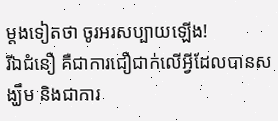ម្ដងទៀតថា ចូរអរសប្បាយឡើង!
រីឯជំនឿ គឺជាការជឿជាក់លើអ្វីដែលបានសង្ឃឹម និងជាការ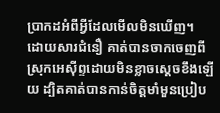ប្រាកដអំពីអ្វីដែលមើលមិនឃើញ។
ដោយសារជំនឿ គាត់បានចាកចេញពីស្រុកអេស៊ីព្ទដោយមិនខ្លាចស្ដេចខឹងឡើយ ដ្បិតគាត់បានកាន់ចិត្តមាំមួនប្រៀប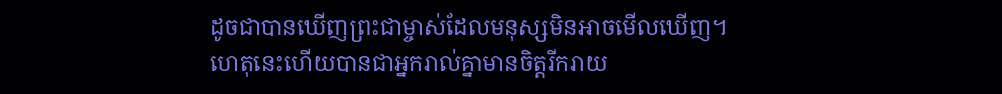ដូចជាបានឃើញព្រះជាម្ចាស់ដែលមនុស្សមិនអាចមើលឃើញ។
ហេតុនេះហើយបានជាអ្នករាល់គ្នាមានចិត្ដរីករាយ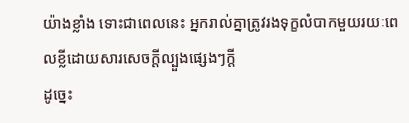យ៉ាងខ្លាំង ទោះជាពេលនេះ អ្នករាល់គ្នាត្រូវរងទុក្ខលំបាកមួយរយៈពេលខ្លីដោយសារសេចក្ដីល្បួងផ្សេងៗក្ដី
ដូច្នេះ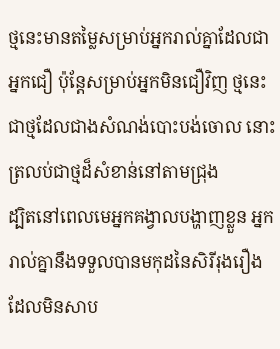ថ្មនេះមានតម្លៃសម្រាប់អ្នករាល់គ្នាដែលជាអ្នកជឿ ប៉ុន្ដែសម្រាប់អ្នកមិនជឿវិញ ថ្មនេះជាថ្មដែលជាងសំណង់បោះបង់ចោល នោះត្រលប់ជាថ្មដ៏សំខាន់នៅតាមជ្រុង
ដ្បិតនៅពេលមេអ្នកគង្វាលបង្ហាញខ្លួន អ្នករាល់គ្នានឹងទទួលបានមកុដនៃសិរីរុងរឿង ដែលមិនសាប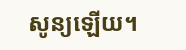សូន្យឡើយ។